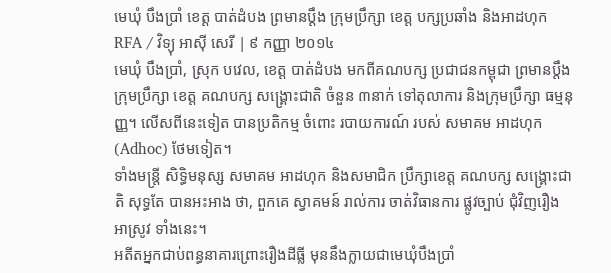មេឃុំ បឹងប្រាំ ខេត្ត បាត់ដំបង ព្រមានប្ដឹង ក្រុមប្រឹក្សា ខេត្ត បក្សប្រឆាំង និងអាដហុក
RFA / វិទ្យុ អាស៊ី សេរី | ៩ កញ្ញា ២០១៤
មេឃុំ បឹងប្រាំ, ស្រុក បវេល, ខេត្ត បាត់ដំបង មកពីគណបក្ស ប្រជាជនកម្ពុជា ព្រមានប្ដឹង ក្រុមប្រឹក្សា ខេត្ត គណបក្ស សង្គ្រោះជាតិ ចំនួន ៣នាក់ ទៅតុលាការ និងក្រុមប្រឹក្សា ធម្មនុញ្ញ។ លើសពីនេះទៀត បានប្រតិកម្ម ចំពោះ របាយការណ៍ របស់ សមាគម អាដហុក (Adhoc) ថែមទៀត។
ទាំងមន្ត្រី សិទ្ធិមនុស្ស សមាគម អាដហុក និងសមាជិក ប្រឹក្សាខេត្ត គណបក្ស សង្គ្រោះជាតិ សុទ្ធតែ បានអះអាង ថា, ពួកគេ ស្វាគមន៍ រាល់ការ ចាត់វិធានការ ផ្លូវច្បាប់ ជុំវិញរឿង អាស្រូវ ទាំងនេះ។
អតីតអ្នកជាប់ពន្ធនាគារព្រោះរឿងដីធ្លី មុននឹងក្លាយជាមេឃុំបឹងប្រាំ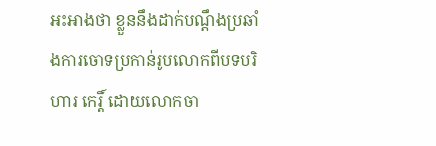អះអាងថា ខ្លួននឹងដាក់បណ្ដឹងប្រឆាំងការចោទប្រកាន់រូបលោកពីបទបរិហារ កេរ្តិ៍ ដោយលោកចា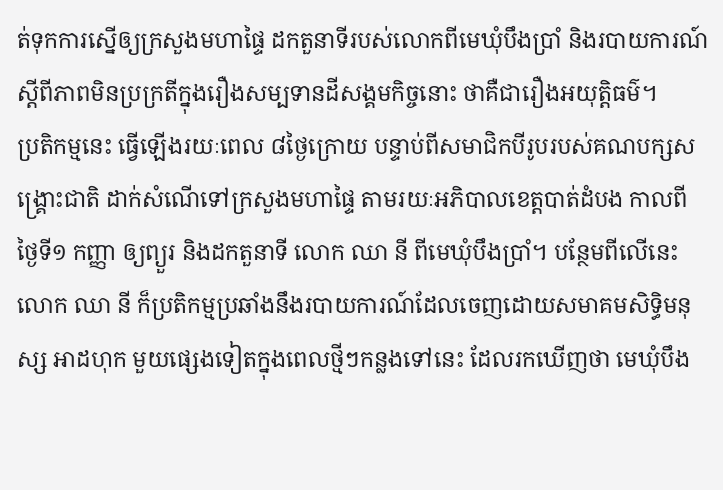ត់ទុកការស្នើឲ្យក្រសួងមហាផ្ទៃ ដកតួនាទីរបស់លោកពីមេឃុំបឹងប្រាំ និងរបាយការណ៍ ស្ដីពីភាពមិនប្រក្រតីក្នុងរឿងសម្បទានដីសង្គមកិច្ចនោះ ថាគឺជារឿងអយុត្តិធម៌។
ប្រតិកម្មនេះ ធ្វើឡើងរយៈពេល ៨ថ្ងៃក្រោយ បន្ទាប់ពីសមាជិកបីរូបរបស់គណបក្សសង្គ្រោះជាតិ ដាក់សំណើទៅក្រសួងមហាផ្ទៃ តាមរយៈអភិបាលខេត្តបាត់ដំបង កាលពីថ្ងៃទី១ កញ្ញា ឲ្យព្យួរ និងដកតួនាទី លោក ឈា នី ពីមេឃុំបឹងប្រាំ។ បន្ថែមពីលើនេះ លោក ឈា នី ក៏ប្រតិកម្មប្រឆាំងនឹងរបាយការណ៍ដែលចេញដោយសមាគមសិទ្ធិមនុស្ស អាដហុក មួយផ្សេងទៀតក្នុងពេលថ្មីៗកន្លងទៅនេះ ដែលរកឃើញថា មេឃុំបឹង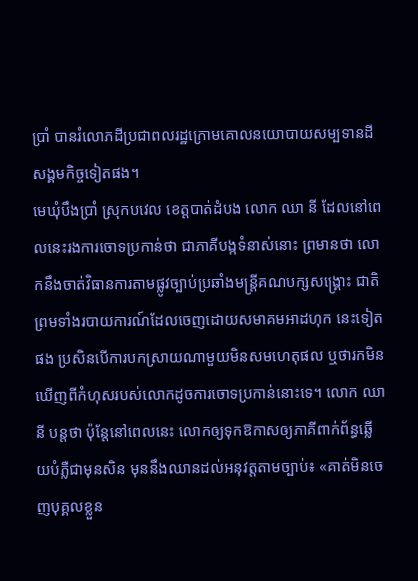ប្រាំ បានរំលោភដីប្រជាពលរដ្ឋក្រោមគោលនយោបាយសម្បទានដីសង្គមកិច្ចទៀតផង។
មេឃុំបឹងប្រាំ ស្រុកបវេល ខេត្តបាត់ដំបង លោក ឈា នី ដែលនៅពេលនេះរងការចោទប្រកាន់ថា ជាភាគីបង្កទំនាស់នោះ ព្រមានថា លោកនឹងចាត់វិធានការតាមផ្លូវច្បាប់ប្រឆាំងមន្ត្រីគណបក្សសង្គ្រោះ ជាតិ ព្រមទាំងរបាយការណ៍ដែលចេញដោយសមាគមអាដហុក នេះទៀតផង ប្រសិនបើការបកស្រាយណាមួយមិនសមហេតុផល ឬថារកមិនឃើញពីកំហុសរបស់លោកដូចការចោទប្រកាន់នោះទេ។ លោក ឈា នី បន្តថា ប៉ុន្តែនៅពេលនេះ លោកឲ្យទុកឱកាសឲ្យភាគីពាក់ព័ន្ធឆ្លើយបំភ្លឺជាមុនសិន មុននឹងឈានដល់អនុវត្តតាមច្បាប់៖ «គាត់មិនចេញបុគ្គលខ្លួន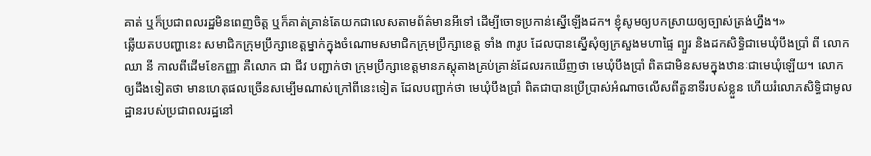គាត់ ឬក៏ប្រជាពលរដ្ឋមិនពេញចិត្ត ឬក៏គាត់គ្រាន់តែយកជាលេសតាមព័ត៌មានអីទៅ ដើម្បីចោទប្រកាន់ស្នើឡើងដក។ ខ្ញុំសូមឲ្យបកស្រាយឲ្យច្បាស់ត្រង់ហ្នឹង។»
ឆ្លើយតបបញ្ហានេះ សមាជិកក្រុមប្រឹក្សាខេត្តម្នាក់ក្នុងចំណោមសមាជិកក្រុមប្រឹក្សាខេត្ត ទាំង ៣រូប ដែលបានស្នើសុំឲ្យក្រសួងមហាផ្ទៃ ព្យួរ និងដកសិទ្ធិជាមេឃុំបឹងប្រាំ ពី លោក ឈា នី កាលពីដើមខែកញ្ញា គឺលោក ជា ជីវ បញ្ជាក់ថា ក្រុមប្រឹក្សាខេត្តមានភស្តុតាងគ្រប់គ្រាន់ដែលរកឃើញថា មេឃុំបឹងប្រាំ ពិតជាមិនសមក្នុងឋានៈជាមេឃុំឡើយ។ លោកឲ្យដឹងទៀតថា មានហេតុផលច្រើនសម្បើមណាស់ក្រៅពីនេះទៀត ដែលបញ្ជាក់ថា មេឃុំបឹងប្រាំ ពិតជាបានប្រើប្រាស់អំណាចលើសពីតួនាទីរបស់ខ្លួន ហើយរំលោភសិទ្ធិជាមូលដ្ឋានរបស់ប្រជាពលរដ្ឋនៅ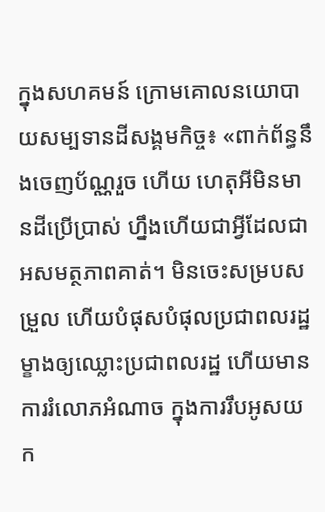ក្នុងសហគមន៍ ក្រោមគោលនយោបាយសម្បទានដីសង្គមកិច្ច៖ «ពាក់ព័ន្ធនឹងចេញប័ណ្ណរួច ហើយ ហេតុអីមិនមានដីប្រើប្រាស់ ហ្នឹងហើយជាអ្វីដែលជាអសមត្ថភាពគាត់។ មិនចេះសម្របសម្រួល ហើយបំផុសបំផុលប្រជាពលរដ្ឋម្ខាងឲ្យឈ្លោះប្រជាពលរដ្ឋ ហើយមានការរំលោភអំណាច ក្នុងការរឹបអូសយក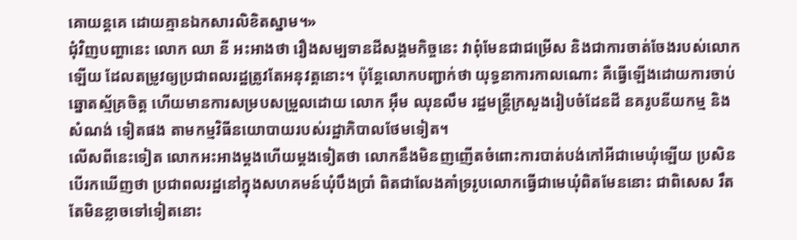គោយន្តគេ ដោយគ្មានឯកសារលិខិតស្នាម។»
ជុំវិញបញ្ហានេះ លោក ឈា នី អះអាងថា រឿងសម្បទានដីសង្គមកិច្ចនេះ វាពុំមែនជាជម្រើស និងជាការចាត់ចែងរបស់លោកឡើយ ដែលតម្រូវឲ្យប្រជាពលរដ្ឋត្រូវតែអនុវត្តនោះ។ ប៉ុន្តែលោកបញ្ជាក់ថា យុទ្ធនាការកាលណោះ គឺធ្វើឡើងដោយការចាប់ឆ្នោតស្ម័គ្រចិត្ត ហើយមានការសម្របសម្រួលដោយ លោក អ៊ឹម ឈុនលឹម រដ្ឋមន្ត្រីក្រសួងរៀបចំដែនដី នគរូបនីយកម្ម និងសំណង់ ទៀតផង តាមកម្មវិធីនយោបាយរបស់រដ្ឋាភិបាលថែមទៀត។
លើសពីនេះទៀត លោកអះអាងម្ដងហើយម្ដងទៀតថា លោកនឹងមិនញញើតចំពោះការបាត់បង់កៅអីជាមេឃុំឡើយ ប្រសិនបើរកឃើញថា ប្រជាពលរដ្ឋនៅក្នុងសហគមន៍ឃុំបឹងប្រាំ ពិតជាលែងគាំទ្ររូបលោកធ្វើជាមេឃុំពិតមែននោះ ជាពិសេស រឹតតែមិនខ្លាចទៅទៀតនោះ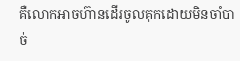គឺលោកអាចហ៊ានដើរចូលគុកដោយមិនចាំបាច់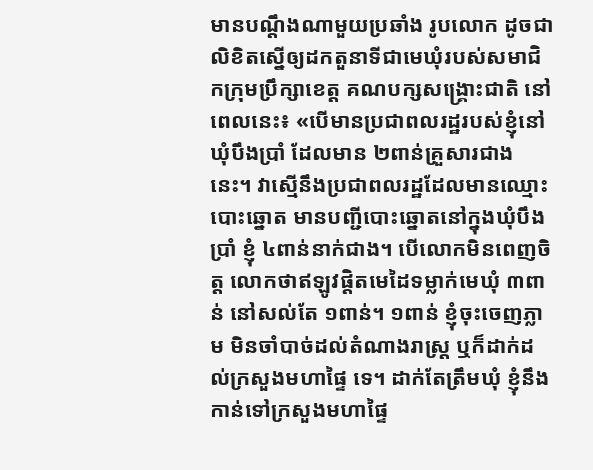មានបណ្ដឹងណាមួយប្រឆាំង រូបលោក ដូចជា លិខិតស្នើឲ្យដកតួនាទីជាមេឃុំរបស់សមាជិកក្រុមប្រឹក្សាខេត្ត គណបក្សសង្គ្រោះជាតិ នៅពេលនេះ៖ «បើមានប្រជាពលរដ្ឋរបស់ខ្ញុំនៅ ឃុំបឹងប្រាំ ដែលមាន ២ពាន់គ្រួសារជាងនេះ។ វាស្មើនឹងប្រជាពលរដ្ឋដែលមានឈ្មោះបោះឆ្នោត មានបញ្ជីបោះឆ្នោតនៅក្នុងឃុំបឹងប្រាំ ខ្ញុំ ៤ពាន់នាក់ជាង។ បើលោកមិនពេញចិត្ត លោកថាឥឡូវផ្ដិតមេដៃទម្លាក់មេឃុំ ៣ពាន់ នៅសល់តែ ១ពាន់។ ១ពាន់ ខ្ញុំចុះចេញភ្លាម មិនចាំបាច់ដល់តំណាងរាស្ត្រ ឬក៏ដាក់ដល់ក្រសួងមហាផ្ទៃ ទេ។ ដាក់តែត្រឹមឃុំ ខ្ញុំនឹងកាន់ទៅក្រសួងមហាផ្ទៃ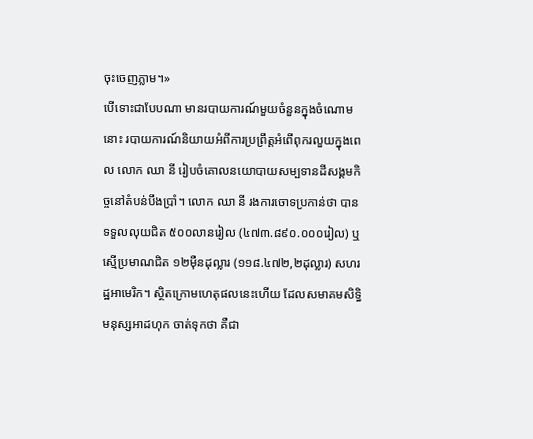ចុះចេញភ្លាម។»
បើទោះជាបែបណា មានរបាយការណ៍មួយចំនួនក្នុងចំណោមនោះ របាយការណ៍និយាយអំពីការប្រព្រឹត្តអំពើពុករលួយក្នុងពេល លោក ឈា នី រៀបចំគោលនយោបាយសម្បទានដីសង្គមកិច្ចនៅតំបន់បឹងប្រាំ។ លោក ឈា នី រងការចោទប្រកាន់ថា បានទទួលលុយជិត ៥០០លានរៀល (៤៧៣.៨៩០.០០០រៀល) ឬស្មើប្រមាណជិត ១២ម៉ឺនដុល្លារ (១១៨.៤៧២,២ដុល្លារ) សហរដ្ឋអាមេរិក។ ស្ថិតក្រោមហេតុផលនេះហើយ ដែលសមាគមសិទ្ធិមនុស្សអាដហុក ចាត់ទុកថា គឺជា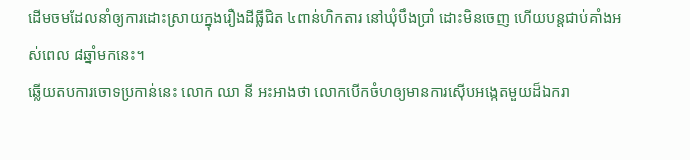ដើមចមដែលនាំឲ្យការដោះស្រាយក្នុងរឿងដីធ្លីជិត ៤ពាន់ហិកតារ នៅឃុំបឹងប្រាំ ដោះមិនចេញ ហើយបន្តជាប់គាំងអស់ពេល ៨ឆ្នាំមកនេះ។
ឆ្លើយតបការចោទប្រកាន់នេះ លោក ឈា នី អះអាងថា លោកបើកចំហឲ្យមានការស៊ើបអង្កេតមួយដ៏ឯករា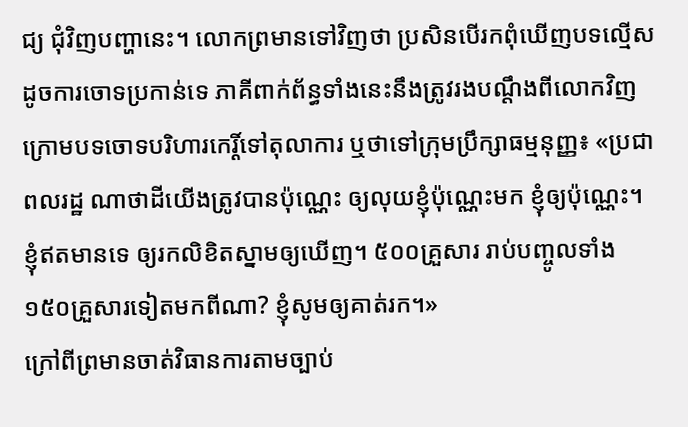ជ្យ ជុំវិញបញ្ហានេះ។ លោកព្រមានទៅវិញថា ប្រសិនបើរកពុំឃើញបទល្មើសដូចការចោទប្រកាន់ទេ ភាគីពាក់ព័ន្ធទាំងនេះនឹងត្រូវរងបណ្ដឹងពីលោកវិញ ក្រោមបទចោទបរិហារកេរ្តិ៍ទៅតុលាការ ឬថាទៅក្រុមប្រឹក្សាធម្មនុញ្ញ៖ «ប្រជាពលរដ្ឋ ណាថាដីយើងត្រូវបានប៉ុណ្ណេះ ឲ្យលុយខ្ញុំប៉ុណ្ណេះមក ខ្ញុំឲ្យប៉ុណ្ណេះ។ ខ្ញុំឥតមានទេ ឲ្យរកលិខិតស្នាមឲ្យឃើញ។ ៥០០គ្រួសារ រាប់បញ្ចូលទាំង ១៥០គ្រួសារទៀតមកពីណា? ខ្ញុំសូមឲ្យគាត់រក។»
ក្រៅពីព្រមានចាត់វិធានការតាមច្បាប់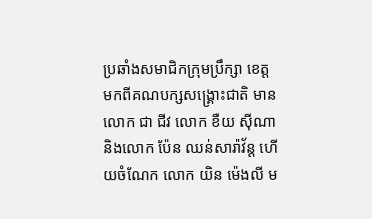ប្រឆាំងសមាជិកក្រុមប្រឹក្សា ខេត្តមកពីគណបក្សសង្គ្រោះជាតិ មាន លោក ជា ជីវ លោក ខឺយ ស៊ីណា និងលោក ប៉ែន ឈន់សារ៉ាវ័ន្ត ហើយចំណែក លោក យិន ម៉េងលី ម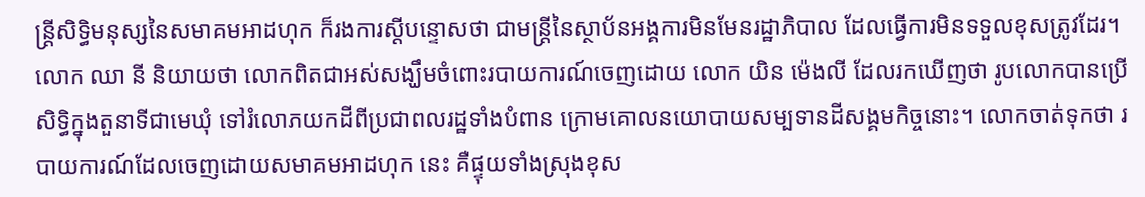ន្ត្រីសិទ្ធិមនុស្សនៃសមាគមអាដហុក ក៏រងការស្ដីបន្ទោសថា ជាមន្ត្រីនៃស្ថាប័នអង្គការមិនមែនរដ្ឋាភិបាល ដែលធ្វើការមិនទទួលខុសត្រូវដែរ។ លោក ឈា នី និយាយថា លោកពិតជាអស់សង្ឃឹមចំពោះរបាយការណ៍ចេញដោយ លោក យិន ម៉េងលី ដែលរកឃើញថា រូបលោកបានប្រើសិទ្ធិក្នុងតួនាទីជាមេឃុំ ទៅរំលោភយកដីពីប្រជាពលរដ្ឋទាំងបំពាន ក្រោមគោលនយោបាយសម្បទានដីសង្គមកិច្ចនោះ។ លោកចាត់ទុកថា របាយការណ៍ដែលចេញដោយសមាគមអាដហុក នេះ គឺផ្ទុយទាំងស្រុងខុស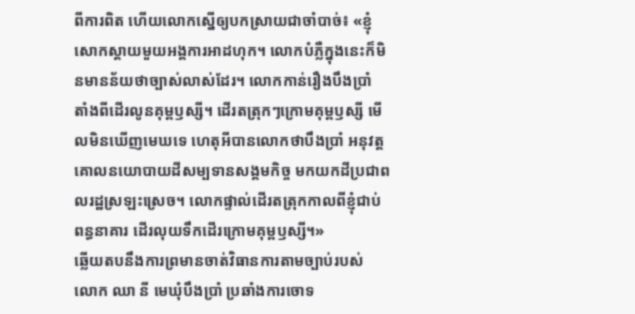ពីការពិត ហើយលោកស្នើឲ្យបកស្រាយជាចាំបាច់៖ «ខ្ញុំ សោកស្ដាយមួយអង្គការអាដហុក។ លោកបំភ្លឺក្នុងនេះក៏មិនមានន័យថាច្បាស់លាស់ដែរ។ លោកកាន់រឿងបឹងប្រាំ តាំងពីដើរលូនគុម្ពឫស្សី។ ដើរតត្រុកៗក្រោមគុម្ពឫស្សី មើលមិនឃើញមេឃទេ ហេតុអីបានលោកថាបឹងប្រាំ អនុវត្តគោលនយោបាយដីសម្បទានសង្គមកិច្ច មកយកដីប្រជាពលរដ្ឋស្រឡះស្រេច។ លោកផ្ទាល់ដើរតត្រុកកាលពីខ្ញុំជាប់ពន្ធនាគារ ដើរលុយទឹកដើរក្រោមគុម្ពឫស្សី។»
ឆ្លើយតបនឹងការព្រមានចាត់វិធានការតាមច្បាប់របស់ លោក ឈា នី មេឃុំបឹងប្រាំ ប្រឆាំងការចោទ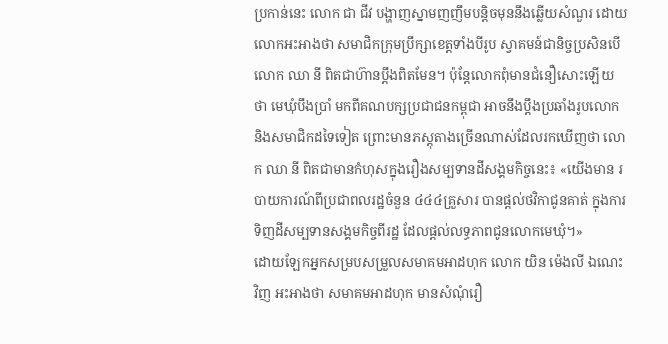ប្រកាន់នេះ លោក ជា ជីវ បង្ហាញស្នាមញញឹមបន្តិចមុននឹងឆ្លើយសំណួរ ដោយលោកអះអាងថា សមាជិកក្រុមប្រឹក្សាខេត្តទាំងបីរូប ស្វាគមន៍ជានិច្ចប្រសិនបើ លោក ឈា នី ពិតជាហ៊ានប្ដឹងពិតមែន។ ប៉ុន្តែលោកពុំមានជំនឿសោះឡើយថា មេឃុំបឹងប្រាំ មកពីគណបក្សប្រជាជនកម្ពុជា អាចនឹងប្ដឹងប្រឆាំងរូបលោក និងសមាជិកដទៃទៀត ព្រោះមានភស្តុតាងច្រើនណាស់ដែលរកឃើញថា លោក ឈា នី ពិតជាមានកំហុសក្នុងរឿងសម្បទានដីសង្គមកិច្ចនេះ៖ «យើងមាន របាយការណ៍ពីប្រជាពលរដ្ឋចំនួន ៤៤៤គ្រួសារ បានផ្ដល់ថវិកាជូនគាត់ ក្នុងការទិញដីសម្បទានសង្គមកិច្ចពីរដ្ឋ ដែលផ្ដល់លទ្ធភាពជូនលោកមេឃុំ។»
ដោយឡែកអ្នកសម្របសម្រួលសមាគមអាដហុក លោក យិន ម៉េងលី ឯណេះវិញ អះអាងថា សមាគមអាដហុក មានសំណុំរឿ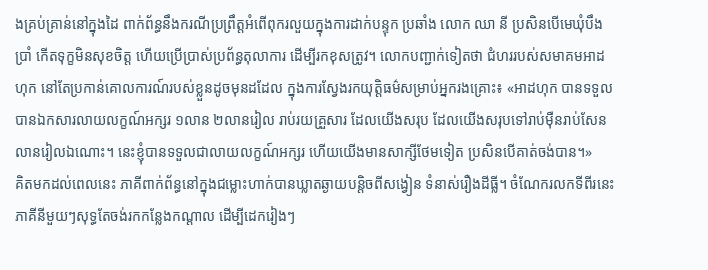ងគ្រប់គ្រាន់នៅក្នុងដៃ ពាក់ព័ន្ធនឹងករណីប្រព្រឹត្តអំពើពុករលួយក្នុងការដាក់បន្ទុក ប្រឆាំង លោក ឈា នី ប្រសិនបើមេឃុំបឹងប្រាំ កើតទុក្ខមិនសុខចិត្ត ហើយប្រើប្រាស់ប្រព័ន្ធតុលាការ ដើម្បីរកខុសត្រូវ។ លោកបញ្ជាក់ទៀតថា ជំហររបស់សមាគមអាដហុក នៅតែប្រកាន់គោលការណ៍របស់ខ្លួនដូចមុនដដែល ក្នុងការស្វែងរកយុត្តិធម៌សម្រាប់អ្នករងគ្រោះ៖ «អាដហុក បានទទួលបានឯកសារលាយលក្ខណ៍អក្សរ ១លាន ២លានរៀល រាប់រយគ្រួសារ ដែលយើងសរុប ដែលយើងសរុបទៅរាប់ម៉ឺនរាប់សែនលានរៀលឯណោះ។ នេះខ្ញុំបានទទួលជាលាយលក្ខណ៍អក្សរ ហើយយើងមានសាក្សីថែមទៀត ប្រសិនបើគាត់ចង់បាន។»
គិតមកដល់ពេលនេះ ភាគីពាក់ព័ន្ធនៅក្នុងជម្លោះហាក់បានឃ្លាតឆ្ងាយបន្តិចពីសង្វៀន ទំនាស់រឿងដីធ្លី។ ចំណែករលកទីពីរនេះ ភាគីនីមួយៗសុទ្ធតែចង់រកកន្លែងកណ្ដាល ដើម្បីដេករៀងៗ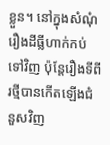ខ្លួន។ នៅក្នុងសំណុំរឿងដីធ្លីហាក់កប់ទៅវិញ ប៉ុន្តែរឿងទីពីរថ្មីបានកើតឡើងជំនួសវិញ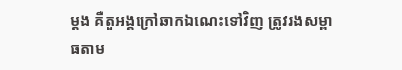ម្តង គឺតួអង្គក្រៅឆាកឯណេះទៅវិញ ត្រូវរងសម្ពាធតាម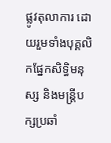ផ្លូវតុលាការ ដោយរួមទាំងបុគ្គលិកផ្នែកសិទ្ធិមនុស្ស និងមន្ត្រីបក្សប្រឆាំ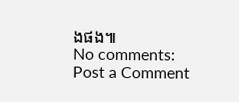ងផង៕
No comments:
Post a Comment